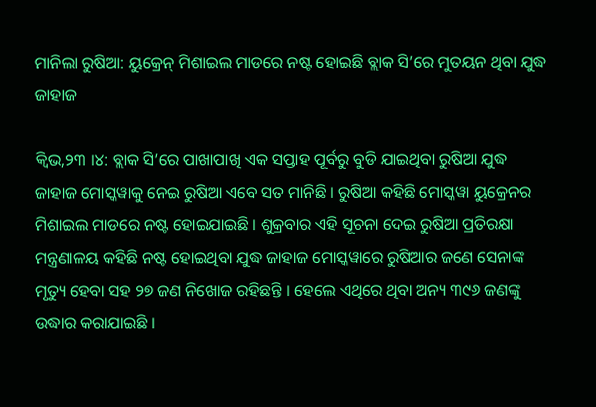ମାନିଲା ରୁଷିଆ: ୟୁକ୍ରେନ୍ ମିଶାଇଲ ମାଡରେ ନଷ୍ଟ ହୋଇଛି ବ୍ଲାକ ସି’ରେ ମୁତୟନ ଥିବା ଯୁଦ୍ଧ ଜାହାଜ

କ୍ୱିଭ,୨୩ ।୪: ବ୍ଲାକ ସି’ରେ ପାଖାପାଖି ଏକ ସପ୍ତାହ ପୂର୍ବରୁ ବୁଡି ଯାଇଥିବା ରୁଷିଆ ଯୁଦ୍ଧ ଜାହାଜ ମୋସ୍କୱାକୁ ନେଇ ରୁଷିଆ ଏବେ ସତ ମାନିଛି । ରୁଷିଆ କହିଛି ମୋସ୍କୱା ୟୁକ୍ରେନର ମିଶାଇଲ ମାଡରେ ନଷ୍ଟ ହୋଇଯାଇଛି । ଶୁକ୍ରବାର ଏହି ସୂଚନା ଦେଇ ରୁଷିଆ ପ୍ରତିରକ୍ଷା ମନ୍ତ୍ରଣାଳୟ କହିଛି ନଷ୍ଟ ହୋଇଥିବା ଯୁଦ୍ଧ ଜାହାଜ ମୋସ୍କୱାରେ ରୁଷିଆର ଜଣେ ସେନାଙ୍କ ମୃତ୍ୟୁ ହେବା ସହ ୨୭ ଜଣ ନିଖୋଜ ରହିଛନ୍ତି । ହେଲେ ଏଥିରେ ଥିବା ଅନ୍ୟ ୩୯୬ ଜଣଙ୍କୁ ଉଦ୍ଧାର କରାଯାଇଛି ।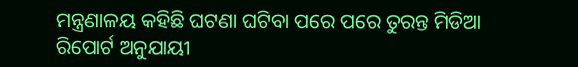ମନ୍ତ୍ରଣାଳୟ କହିଛି ଘଟଣା ଘଟିବା ପରେ ପରେ ତୁରନ୍ତ ମିଡିଆ ରିପୋର୍ଟ ଅନୁଯାୟୀ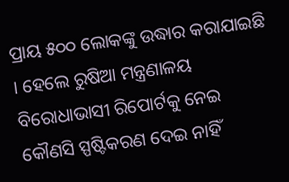ପ୍ରାୟ ୫୦୦ ଲୋକଙ୍କୁ ଉଦ୍ଧାର କରାଯାଇଛି । ହେଲେ ରୁଷିଆ ମନ୍ତ୍ରଣାଳୟ ବିରୋଧାଭାସୀ ରିପୋର୍ଟକୁ ନେଇ କୌଣସି ସ୍ପଷ୍ଟିକରଣ ଦେଇ ନାହିଁ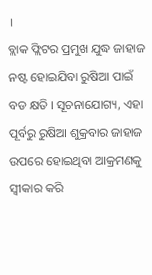।
ବ୍ଲାକ ଫ୍ଲିଟର ପ୍ରମୁଖ ଯୁଦ୍ଧ ଜାହାଜ ନଷ୍ଟ ହୋଇଯିବା ରୁଷିଆ ପାଇଁ ବଡ କ୍ଷତି । ସୂଚନାଯୋଗ୍ୟ, ଏହା ପୂର୍ବରୁ ରୁଷିଆ ଶୁକ୍ରବାର ଜାହାଜ ଉପରେ ହୋଇଥିବା ଆକ୍ରମଣକୁ ସ୍ୱୀକାର କରି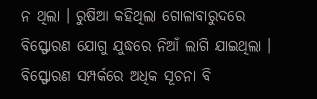ନ ଥିଲା । ରୁଷିଆ କହିଥିଲା ଗୋଳାବାରୁଦରେ ବିସ୍ଫୋରଣ ଯୋଗୁ ଯୁଦ୍ଧରେ ନିଆଁ ଲାଗି ଯାଇଥିଲା । ବିସ୍ଫୋରଣ ସମ୍ପର୍କରେ ଅଧିକ ସୂଚନା ବି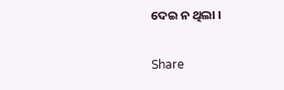ଦେଇ ନ ଥିଲା ।

Share